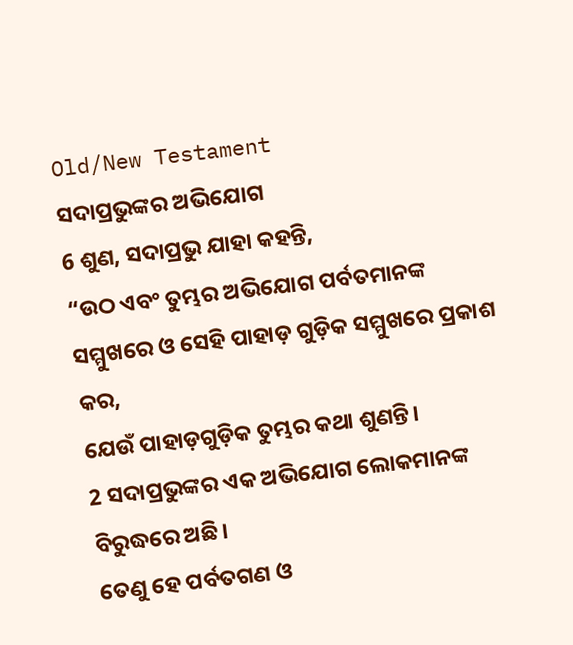Old/New Testament
ସଦାପ୍ରଭୁଙ୍କର ଅଭିଯୋଗ
6 ଶୁଣ, ସଦାପ୍ରଭୁ ଯାହା କହନ୍ତି,
“ଉଠ ଏବଂ ତୁମ୍ଭର ଅଭିଯୋଗ ପର୍ବତମାନଙ୍କ ସମ୍ମୁଖରେ ଓ ସେହି ପାହାଡ଼ ଗୁଡ଼ିକ ସମ୍ମୁଖରେ ପ୍ରକାଶ କର,
ଯେଉଁ ପାହାଡ଼ଗୁଡ଼ିକ ତୁମ୍ଭର କଥା ଶୁଣନ୍ତି।
2 ସଦାପ୍ରଭୁଙ୍କର ଏକ ଅଭିଯୋଗ ଲୋକମାନଙ୍କ ବିରୁଦ୍ଧରେ ଅଛି।
ତେଣୁ ହେ ପର୍ବତଗଣ ଓ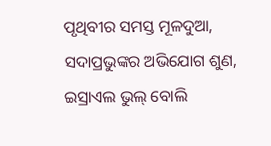ପୃଥିବୀର ସମସ୍ତ ମୂଳଦୁଆ,
ସଦାପ୍ରଭୁଙ୍କର ଅଭିଯୋଗ ଶୁଣ,
ଇସ୍ରାଏଲ ଭୁଲ୍ ବୋଲି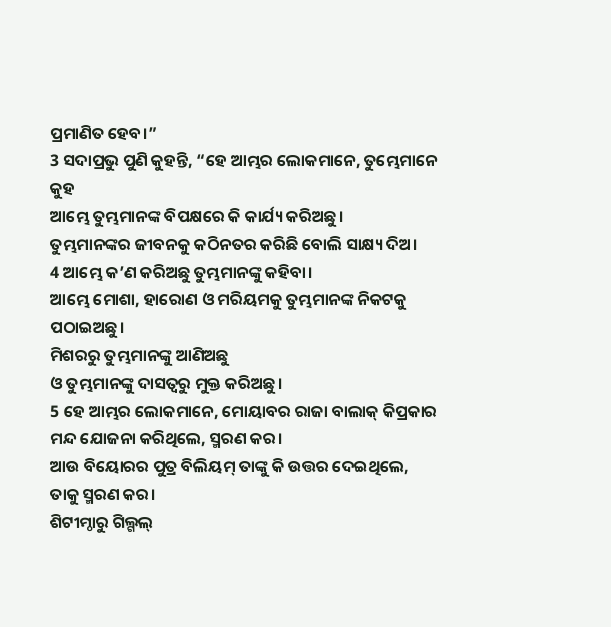ପ୍ରମାଣିତ ହେବ।”
3 ସଦାପ୍ରଭୁ ପୁଣି କୁହନ୍ତି, “ହେ ଆମ୍ଭର ଲୋକମାନେ, ତୁମ୍ଭେମାନେ କୁହ
ଆମ୍ଭେ ତୁମ୍ଭମାନଙ୍କ ବିପକ୍ଷରେ କି କାର୍ଯ୍ୟ କରିଅଛୁ।
ତୁମ୍ଭମାନଙ୍କର ଜୀବନକୁ କଠିନତର କରିଛି ବୋଲି ସାକ୍ଷ୍ୟ ଦିଅ।
4 ଆମ୍ଭେ କ’ଣ କରିଅଛୁ ତୁମ୍ଭମାନଙ୍କୁ କହିବା।
ଆମ୍ଭେ ମୋଶା, ହାରୋଣ ଓ ମରିୟମକୁ ତୁମ୍ଭମାନଙ୍କ ନିକଟକୁ ପଠାଇଅଛୁ।
ମିଶରରୁ ତୁମ୍ଭମାନଙ୍କୁ ଆଣିଅଛୁ
ଓ ତୁମ୍ଭମାନଙ୍କୁ ଦାସତ୍ୱରୁ ମୁକ୍ତ କରିଅଛୁ।
5 ହେ ଆମ୍ଭର ଲୋକମାନେ, ମୋୟାବର ରାଜା ବାଲାକ୍ କିପ୍ରକାର ମନ୍ଦ ଯୋଜନା କରିଥିଲେ, ସ୍ମରଣ କର।
ଆଉ ବିୟୋରର ପୁତ୍ର ବିଲିୟମ୍ ତାଙ୍କୁ କି ଉତ୍ତର ଦେଇଥିଲେ, ତାକୁ ସ୍ମରଣ କର।
ଶିଟୀମ୍ଠାରୁ ଗିଲ୍ଗଲ୍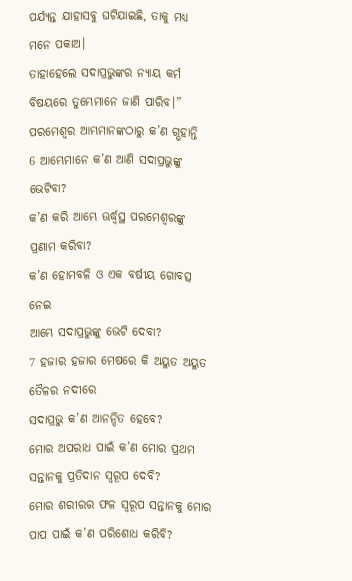ପର୍ଯ୍ୟନ୍ତ ଯାହାସବୁ ଘଟିଯାଇଛି, ତାକୁ ମଧ୍ୟ ମନେ ପକାଅ।
ତାହାହେଲେ ସଦାପ୍ରଭୁଙ୍କର ନ୍ୟାୟ କର୍ମ ବିଷୟରେ ତୁମ୍ଭେମାନେ ଜାଣି ପାରିବ।”
ପରମେଶ୍ୱର ଆମ୍ଭମାନଙ୍କଠାରୁ କ’ଣ ଗ୍ଭହାନ୍ତି
6 ଆମ୍ଭେମାନେ କ’ଣ ଆଣି ସଦାପ୍ରଭୁଙ୍କୁ ଭେଟିବା?
କ’ଣ କରି ଆମ୍ଭେ ଊର୍ଦ୍ଧ୍ୱସ୍ଥ ପରମେଶ୍ୱରଙ୍କୁ ପ୍ରଣାମ କରିବା?
କ’ଣ ହୋମବଳି ଓ ଏକ ବର୍ଷୀୟ ଗୋବତ୍ସ ନେଇ
ଆମ୍ଭେ ସଦାପ୍ରଭୁଙ୍କୁ ଭେଟି ଦେବା?
7 ହଜାର ହଜାର ମେଷରେ କି ଅୟୁତ ଅୟୁତ ତୈଳର ନଦୀରେ
ସଦାପ୍ରଭୁ କ’ଣ ଆନନ୍ଦିତ ହେବେ?
ମୋର ଅପରାଧ ପାଇଁ କ’ଣ ମୋର ପ୍ରଥମ ସନ୍ତାନକୁ ପ୍ରତିଦାନ ସ୍ୱରୂପ ଦେବି?
ମୋର ଶରୀରର ଫଳ ସ୍ୱରୂପ ସନ୍ତାନକୁ ମୋର ପାପ ପାଇଁ କ’ଣ ପରିଶୋଧ କରିବି?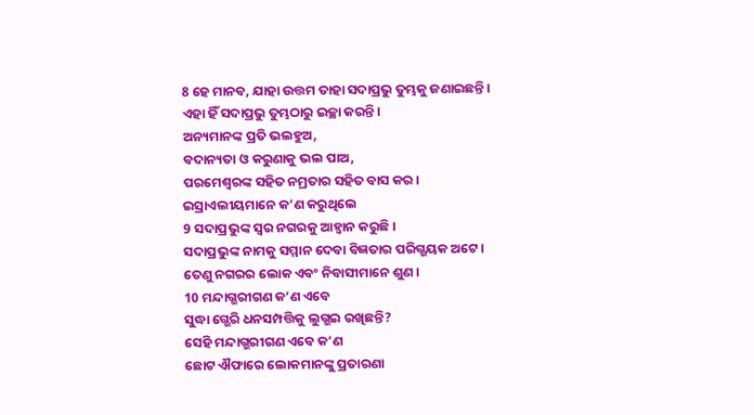8 ହେ ମାନବ, ଯାହା ଉତ୍ତମ ତାହା ସଦାପ୍ରଭୁ ତୁମ୍ଭକୁ ଜଣାଇଛନ୍ତି।
ଏହା ହିଁ ସଦାପ୍ରଭୁ ତୁମ୍ଭଠାରୁ ଇଚ୍ଛା କରନ୍ତି।
ଅନ୍ୟମାନଙ୍କ ପ୍ରତି ଭଲହୁଅ,
ବଦାନ୍ୟତା ଓ କରୁଣାକୁ ଭଲ ପାଅ,
ପରମେଶ୍ୱରଙ୍କ ସହିତ ନମ୍ରତାର ସହିତ ବାସ କର।
ଇସ୍ରାଏଲୀୟମାନେ କ’ଣ କରୁଥିଲେ
9 ସଦାପ୍ରଭୁଙ୍କ ସ୍ୱର ନଗରକୁ ଆହ୍ୱାନ କରୁଛି।
ସଦାପ୍ରଭୁଙ୍କ ନାମକୁ ସମ୍ମାନ ଦେବା ବିଜ୍ଞତାର ପରିଗ୍ଭୟକ ଅଟେ।
ତେଣୁ ନଗରର ଲୋକ ଏବଂ ନିବାସୀମାନେ ଶୁଣ।
10 ମନ୍ଦାଗ୍ଭରୀଗଣ କ’ଣ ଏବେ
ସୁଦ୍ଧା ଗ୍ଭେରି ଧନସମ୍ପତ୍ତିକୁ ଲୁଗ୍ଭଇ ରଖିଛନ୍ତି?
ସେହି ମନ୍ଦାଗ୍ଭରୀଗଣ ଏବେ କ’ଣ
ଛୋଟ ଐଫାରେ ଲୋକମାନଙ୍କୁ ପ୍ରତାରଣା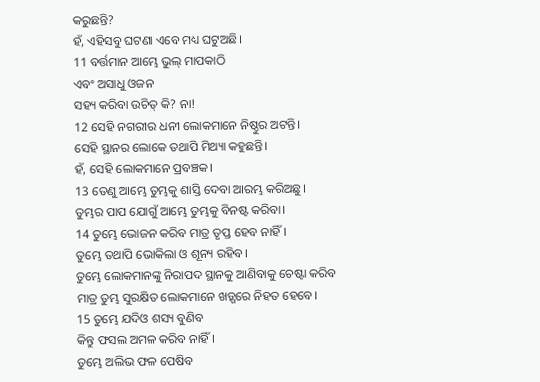କରୁଛନ୍ତି?
ହଁ, ଏହିସବୁ ଘଟଣା ଏବେ ମଧ୍ୟ ଘଟୁଅଛି।
11 ବର୍ତ୍ତମାନ ଆମ୍ଭେ ଭୁଲ୍ ମାପକାଠି
ଏବଂ ଅସାଧୁ ଓଜନ
ସହ୍ୟ କରିବା ଉଚିତ୍ କି? ନା!
12 ସେହି ନଗରୀର ଧନୀ ଲୋକମାନେ ନିଷ୍ଠୁର ଅଟନ୍ତି।
ସେହି ସ୍ଥାନର ଲୋକେ ତଥାପି ମିଥ୍ୟା କହୁଛନ୍ତି।
ହଁ, ସେହି ଲୋକମାନେ ପ୍ରବଞ୍ଚକ।
13 ତେଣୁ ଆମ୍ଭେ ତୁମ୍ଭକୁ ଶାସ୍ତି ଦେବା ଆରମ୍ଭ କରିଅଛୁ।
ତୁମ୍ଭର ପାପ ଯୋଗୁଁ ଆମ୍ଭେ ତୁମ୍ଭକୁ ବିନଷ୍ଟ କରିବା।
14 ତୁମ୍ଭେ ଭୋଜନ କରିବ ମାତ୍ର ତୃପ୍ତ ହେବ ନାହିଁ।
ତୁମ୍ଭେ ତଥାପି ଭୋକିଲା ଓ ଶୂନ୍ୟ ରହିବ।
ତୁମ୍ଭେ ଲୋକମାନଙ୍କୁ ନିରାପଦ ସ୍ଥାନକୁ ଆଣିବାକୁ ଚେଷ୍ଟା କରିବ
ମାତ୍ର ତୁମ୍ଭ ସୁରକ୍ଷିତ ଲୋକମାନେ ଖଡ଼୍ଗରେ ନିହତ ହେବେ।
15 ତୁମ୍ଭେ ଯଦିଓ ଶସ୍ୟ ବୁଣିବ
କିନ୍ତୁ ଫସଲ ଅମଳ କରିବ ନାହିଁ।
ତୁମ୍ଭେ ଅଲିଭ ଫଳ ପେଷିବ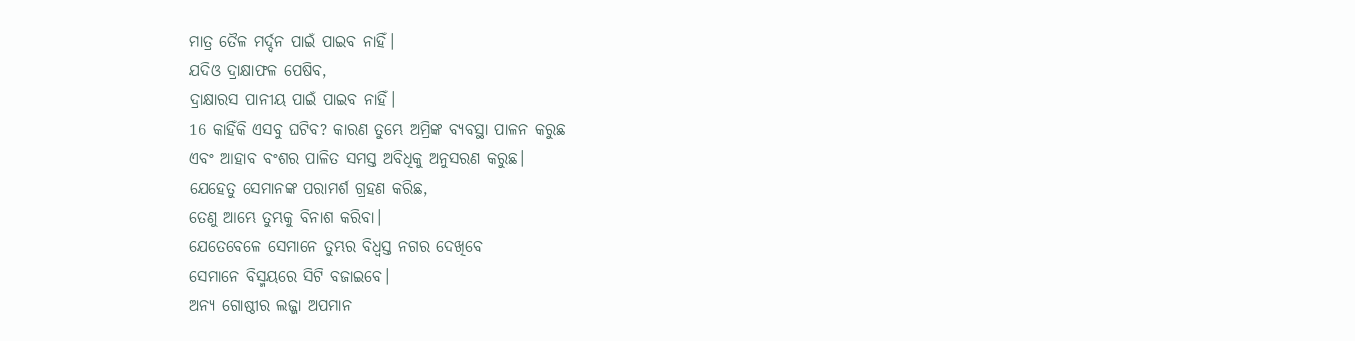ମାତ୍ର ତୈଳ ମର୍ଦ୍ଦନ ପାଇଁ ପାଇବ ନାହିଁ।
ଯଦିଓ ଦ୍ରାକ୍ଷାଫଳ ପେଷିବ,
ଦ୍ରାକ୍ଷାରସ ପାନୀୟ ପାଇଁ ପାଇବ ନାହିଁ।
16 କାହିଁକି ଏସବୁ ଘଟିବ? କାରଣ ତୁମ୍ଭେ ଅମ୍ରିଙ୍କ ବ୍ୟବସ୍ଥା ପାଳନ କରୁଛ
ଏବଂ ଆହାବ ବଂଶର ପାଳିତ ସମସ୍ତ ଅବିଧିକୁ ଅନୁସରଣ କରୁଛ।
ଯେହେତୁ ସେମାନଙ୍କ ପରାମର୍ଶ ଗ୍ରହଣ କରିଛ,
ତେଣୁ ଆମ୍ଭେ ତୁମ୍ଭକୁ ବିନାଶ କରିବା।
ଯେତେବେଳେ ସେମାନେ ତୁମ୍ଭର ବିଧ୍ୱସ୍ତ ନଗର ଦେଖିବେ
ସେମାନେ ବିସ୍ମୟରେ ସିଟି ବଜାଇବେ।
ଅନ୍ୟ ଗୋଷ୍ଠୀର ଲଜ୍ଜା ଅପମାନ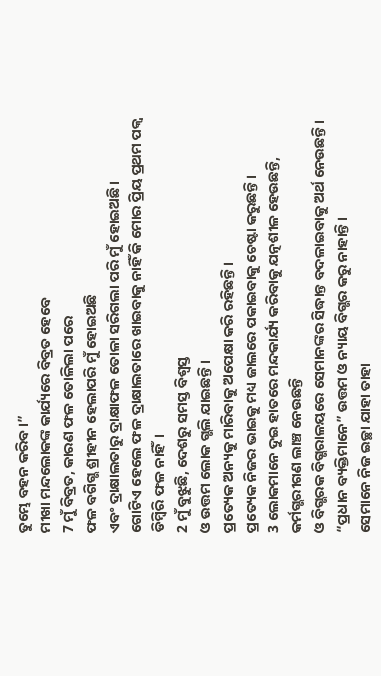ତୁମ୍ଭେ ବହନ କରିବ।”
ମୀଖା ମନ୍ଦଲୋକଙ୍କ କାର୍ଯ୍ୟରେ ବିବ୍ରତ ହେବେ
7 ମୁଁ ବିବ୍ରତ, କାରଣ ଫଳ ତୋଳିଲା ପରେ
ଫଳ ବଗିଗ୍ଭ ଶ୍ରୀହୀନ ହେଲାପରି ମୁଁ ହୋଇଅଛି
ଏବଂ ଦ୍ରାକ୍ଷାଲତାରୁ ଦ୍ରାକ୍ଷାଫଳ ତୋଳା ସରିଗଲା ପରି ମୁଁ ହୋଇଅଛି।
ଗୋଟିଏ ହେଲେ ଫଳ ଦ୍ରାକ୍ଷାଲତାରେ ଖାଇବାକୁ ନାହିଁ କି ମୋର ପ୍ରିୟ ପ୍ରଥମ ପକ୍ୱ ଡିମ୍ବିରି ଫଳ ନାହିଁ।
2 ମୁଁ ବୁଝୁଛି, ଦେଶରୁ ସମସ୍ତ ବିଶ୍ୱସ୍ତ
ଓ ଉତ୍ତମ ଲୋକ ଗ୍ଭଲି ଯାଇଛନ୍ତି।
ପ୍ରତ୍ୟେକ ଅନ୍ୟକୁ ମାରିବାକୁ ଅପେକ୍ଷା କରି ରହିଛନ୍ତି।
ପ୍ରତ୍ୟେକ ନିଜର ଭାଇକୁ ମଧ୍ୟ ଜାଲରେ ପକାଇବାକୁ ଚେଷ୍ଟା କରୁଛନ୍ତି।
3 ଲୋକମାନେ ଦୁଇ ହାତରେ ମନ୍ଦକାର୍ଯ୍ୟ କରିବାକୁ ଯତ୍ନଶୀଳ ହେଉଛନ୍ତି,
କର୍ମଗ୍ଭରୀଗଣ ଲାଞ୍ଚ ନେଉଛନ୍ତି
ଓ ବିଗ୍ଭରକ ବିଗ୍ଭରାଳୟରେ ସେମାନଙ୍କର ସିଦ୍ଧାନ୍ତ ବଦଳାଇବାକୁ ଅର୍ଥ ନେଉଛନ୍ତି।
“ପ୍ରଧାନ ବ୍ୟକ୍ତିମାନେ” ଉତ୍ତମ ଓ ନ୍ୟାୟ ବିଗ୍ଭର କରୁ ନାହାନ୍ତି।
ସେମାନେ ନିଜ ଇଚ୍ଛା ଯାହା ତାହା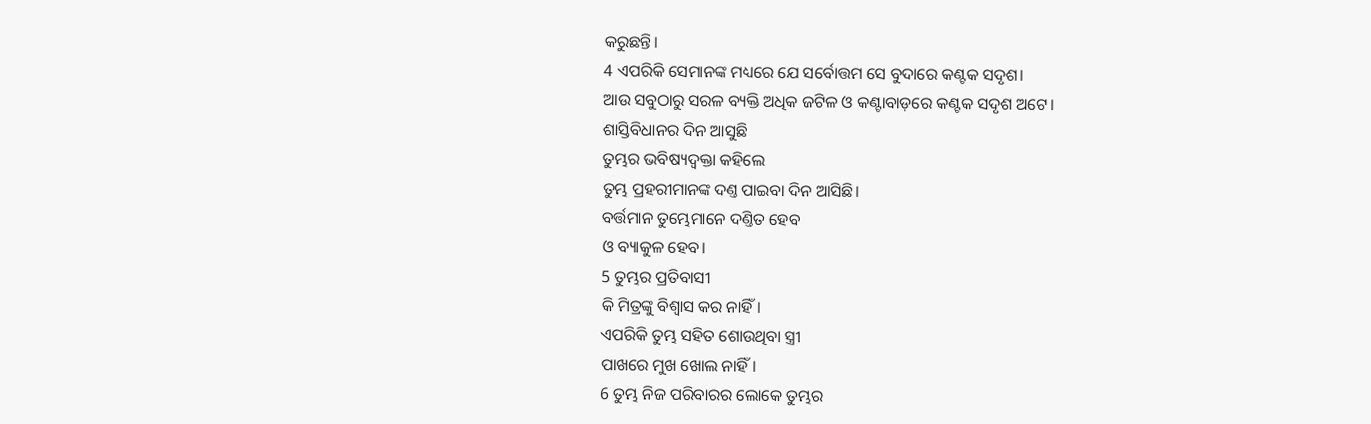କରୁଛନ୍ତି।
4 ଏପରିକି ସେମାନଙ୍କ ମଧ୍ୟରେ ଯେ ସର୍ବୋତ୍ତମ ସେ ବୁଦାରେ କଣ୍ଟକ ସଦୃଶ।
ଆଉ ସବୁଠାରୁ ସରଳ ବ୍ୟକ୍ତି ଅଧିକ ଜଟିଳ ଓ କଣ୍ଟାବାଡ଼ରେ କଣ୍ଟକ ସଦୃଶ ଅଟେ।
ଶାସ୍ତିବିଧାନର ଦିନ ଆସୁଛି
ତୁମ୍ଭର ଭବିଷ୍ୟଦ୍ବକ୍ତା କହିଲେ
ତୁମ୍ଭ ପ୍ରହରୀମାନଙ୍କ ଦଣ୍ତ ପାଇବା ଦିନ ଆସିଛି।
ବର୍ତ୍ତମାନ ତୁମ୍ଭେମାନେ ଦଣ୍ତିତ ହେବ
ଓ ବ୍ୟାକୁଳ ହେବ।
5 ତୁମ୍ଭର ପ୍ରତିବାସୀ
କି ମିତ୍ରଙ୍କୁ ବିଶ୍ୱାସ କର ନାହିଁ।
ଏପରିକି ତୁମ୍ଭ ସହିତ ଶୋଉଥିବା ସ୍ତ୍ରୀ
ପାଖରେ ମୁଖ ଖୋଲ ନାହିଁ।
6 ତୁମ୍ଭ ନିଜ ପରିବାରର ଲୋକେ ତୁମ୍ଭର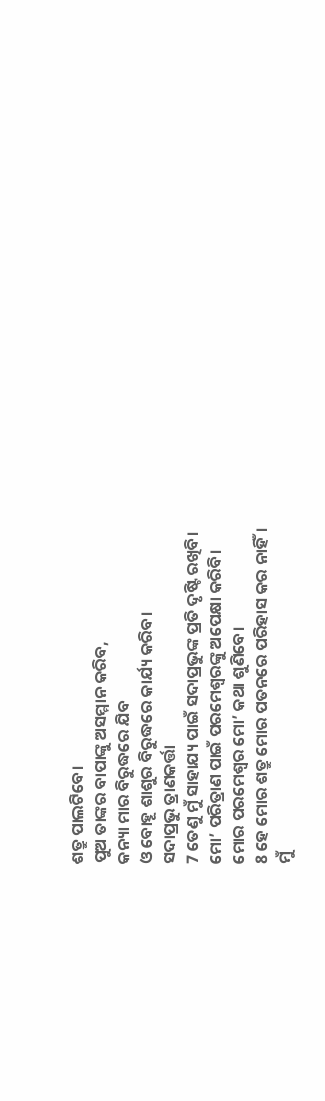ଶତ୍ରୁ ପାଲଟିବେ।
ପୁଅ ତାଙ୍କର ବାପାଙ୍କୁ ଅସମ୍ମାନ କରିବ,
କନ୍ୟା ମାର ବିରୁଦ୍ଧରେ ଯିବ
ଓ ବୋହୂ ଶାଶୁର ବିରୁଦ୍ଧରେ କାର୍ଯ୍ୟ କରିବ।
ସଦାପ୍ରଭୁ ତ୍ରାଣକର୍ତ୍ତା
7 ତେଣୁ ମୁଁ ସାହାଯ୍ୟ ପାଇଁ ସଦାପ୍ରଭୁଙ୍କ ପ୍ରତି ଦୃଷ୍ଟି ରଖିବି।
ମୋ’ ପରିତ୍ରାଣ ପାଇଁ ପରମେଶ୍ୱରଙ୍କୁ ଅପେକ୍ଷା କରିବି।
ମୋର ପରମେଶ୍ୱର ମୋ’ କଥା ଶୁଣିବେ।
8 ହେ ମୋର ଶତ୍ରୁ ମୋର ପତନରେ ପରିହାସ କର ନାହିଁ।
ମୁଁ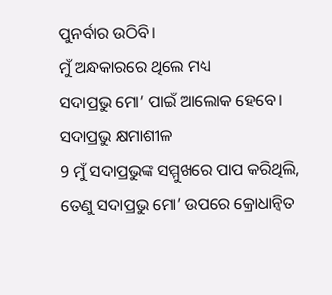ପୁନର୍ବାର ଉଠିବି।
ମୁଁ ଅନ୍ଧକାରରେ ଥିଲେ ମଧ୍ୟ
ସଦାପ୍ରଭୁ ମୋ’ ପାଇଁ ଆଲୋକ ହେବେ।
ସଦାପ୍ରଭୁ କ୍ଷମାଶୀଳ
9 ମୁଁ ସଦାପ୍ରଭୁଙ୍କ ସମ୍ମୁଖରେ ପାପ କରିଥିଲି,
ତେଣୁ ସଦାପ୍ରଭୁ ମୋ’ ଉପରେ କ୍ରୋଧାନ୍ୱିତ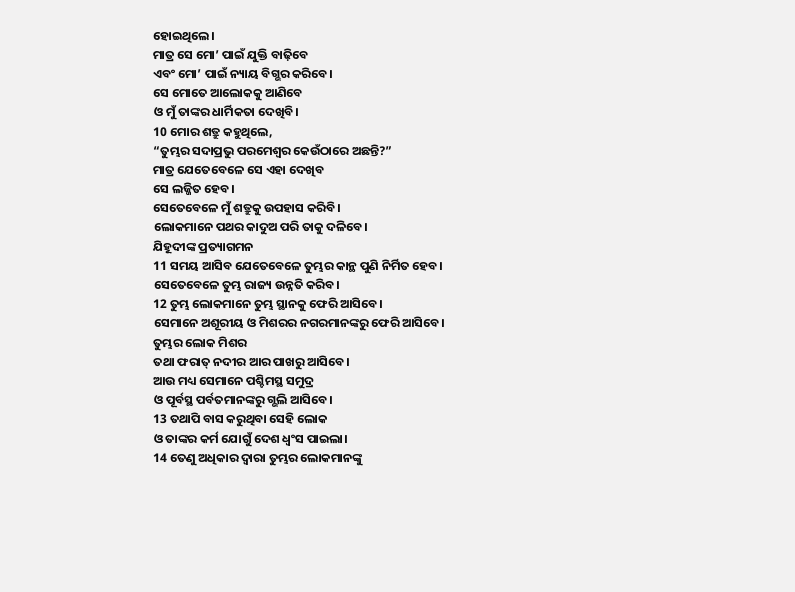ହୋଇଥିଲେ।
ମାତ୍ର ସେ ମୋ’ ପାଇଁ ଯୁକ୍ତି ବାଢ଼ିବେ
ଏବଂ ମୋ’ ପାଇଁ ନ୍ୟାୟ ବିଗ୍ଭର କରିବେ।
ସେ ମୋତେ ଆଲୋକକୁ ଆଣିବେ
ଓ ମୁଁ ତାଙ୍କର ଧାର୍ମିକତା ଦେଖିବି।
10 ମୋର ଶତ୍ରୁ କହୁଥିଲେ,
“ତୁମ୍ଭର ସଦାପ୍ରଭୁ ପରମେଶ୍ୱର କେଉଁଠାରେ ଅଛନ୍ତି?”
ମାତ୍ର ଯେତେବେଳେ ସେ ଏହା ଦେଖିବ
ସେ ଲଜ୍ଜିତ ହେବ।
ସେତେବେଳେ ମୁଁ ଶତ୍ରୁକୁ ଉପହାସ କରିବି।
ଲୋକମାନେ ପଥର କାଦୁଅ ପରି ତାକୁ ଦଳିବେ।
ଯିହୂଦୀଙ୍କ ପ୍ରତ୍ୟାଗମନ
11 ସମୟ ଆସିବ ଯେତେବେଳେ ତୁମ୍ଭର କାନ୍ଥ ପୁଣି ନିର୍ମିତ ହେବ।
ସେତେବେଳେ ତୁମ୍ଭ ରାଜ୍ୟ ଉନ୍ନତି କରିବ।
12 ତୁମ୍ଭ ଲୋକମାନେ ତୁମ୍ଭ ସ୍ଥାନକୁ ଫେରି ଆସିବେ।
ସେମାନେ ଅଶୂରୀୟ ଓ ମିଶରର ନଗରମାନଙ୍କରୁ ଫେରି ଆସିବେ।
ତୁମ୍ଭର ଲୋକ ମିଶର
ତଥା ଫରାତ୍ ନଦୀର ଆର ପାଖରୁ ଆସିବେ।
ଆଉ ମଧ୍ୟ ସେମାନେ ପଶ୍ଚିମସ୍ଥ ସମୁଦ୍ର
ଓ ପୂର୍ବସ୍ଥ ପର୍ବତମାନଙ୍କରୁ ଗ୍ଭଲି ଆସିବେ।
13 ତଥାପି ବାସ କରୁଥିବା ସେହି ଲୋକ
ଓ ତାଙ୍କର କର୍ମ ଯୋଗୁଁ ଦେଶ ଧ୍ୱଂସ ପାଇଲା।
14 ତେଣୁ ଅଧିକାର ଦ୍ୱାରା ତୁମ୍ଭର ଲୋକମାନଙ୍କୁ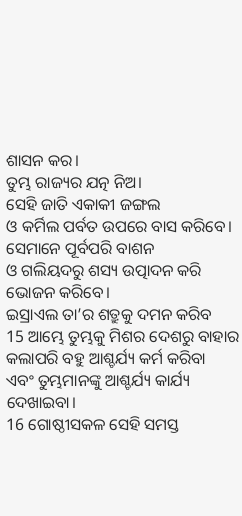ଶାସନ କର।
ତୁମ୍ଭ ରାଜ୍ୟର ଯତ୍ନ ନିଅ।
ସେହି ଜାତି ଏକାକୀ ଜଙ୍ଗଲ
ଓ କର୍ମିଲ ପର୍ବତ ଉପରେ ବାସ କରିବେ।
ସେମାନେ ପୂର୍ବପରି ବାଶନ
ଓ ଗଲିୟଦରୁ ଶସ୍ୟ ଉତ୍ପାଦନ କରି ଭୋଜନ କରିବେ।
ଇସ୍ରାଏଲ ତା’ର ଶତ୍ରୁକୁ ଦମନ କରିବ
15 ଆମ୍ଭେ ତୁମ୍ଭକୁ ମିଶର ଦେଶରୁ ବାହାର କଲାପରି ବହୁ ଆଶ୍ଚର୍ଯ୍ୟ କର୍ମ କରିବା
ଏବଂ ତୁମ୍ଭମାନଙ୍କୁ ଆଶ୍ଚର୍ଯ୍ୟ କାର୍ଯ୍ୟ ଦେଖାଇବା।
16 ଗୋଷ୍ଠୀସକଳ ସେହି ସମସ୍ତ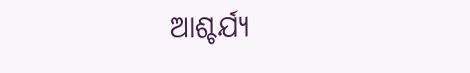ଆଶ୍ଚର୍ଯ୍ୟ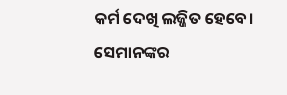କର୍ମ ଦେଖି ଲଜ୍ଜିତ ହେବେ।
ସେମାନଙ୍କର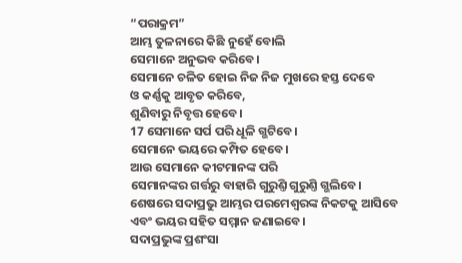“ପରାକ୍ରମ”
ଆମ୍ଭ ତୁଳନାରେ କିଛି ନୁହେଁ ବୋଲି
ସେମାନେ ଅନୁଭବ କରିବେ।
ସେମାନେ ଚଳିତ ହୋଇ ନିଜ ନିଜ ମୁଖରେ ହସ୍ତ ଦେବେ
ଓ କର୍ଣ୍ଣକୁ ଆବୃତ କରିବେ,
ଶୁଣିବାରୁ ନିବୃତ୍ତ ହେବେ।
17 ସେମାନେ ସର୍ପ ପରି ଧୂଳି ଗ୍ଭଟିବେ।
ସେମାନେ ଭୟରେ କମ୍ପିତ ହେବେ।
ଆଉ ସେମାନେ କୀଟମାନଙ୍କ ପରି
ସେମାନଙ୍କର ଗର୍ତ୍ତରୁ ବାହାରି ଗୁରୁଣ୍ତି ଗୁରୁଣ୍ତି ଗ୍ଭଲିବେ।
ଶେଷରେ ସଦାପ୍ରଭୁ ଆମ୍ଭର ପରମେଶ୍ୱରଙ୍କ ନିକଟକୁ ଆସିବେ
ଏବଂ ଭୟର ସହିତ ସମ୍ମାନ ଜଣାଇବେ।
ସଦାପ୍ରଭୁଙ୍କ ପ୍ରଶଂସା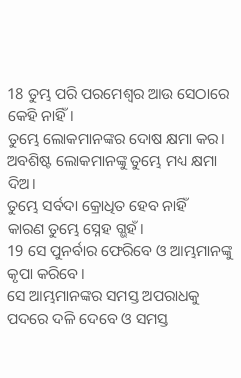18 ତୁମ୍ଭ ପରି ପରମେଶ୍ୱର ଆଉ ସେଠାରେ କେହି ନାହିଁ।
ତୁମ୍ଭେ ଲୋକମାନଙ୍କର ଦୋଷ କ୍ଷମା କର।
ଅବଶିଷ୍ଟ ଲୋକମାନଙ୍କୁ ତୁମ୍ଭେ ମଧ୍ୟ କ୍ଷମା ଦିଅ।
ତୁମ୍ଭେ ସର୍ବଦା କ୍ରୋଧିତ ହେବ ନାହିଁ
କାରଣ ତୁମ୍ଭେ ସ୍ନେହ ଗ୍ଭହଁ।
19 ସେ ପୁନର୍ବାର ଫେରିବେ ଓ ଆମ୍ଭମାନଙ୍କୁ କୃପା କରିବେ।
ସେ ଆମ୍ଭମାନଙ୍କର ସମସ୍ତ ଅପରାଧକୁ ପଦରେ ଦଳି ଦେବେ ଓ ସମସ୍ତ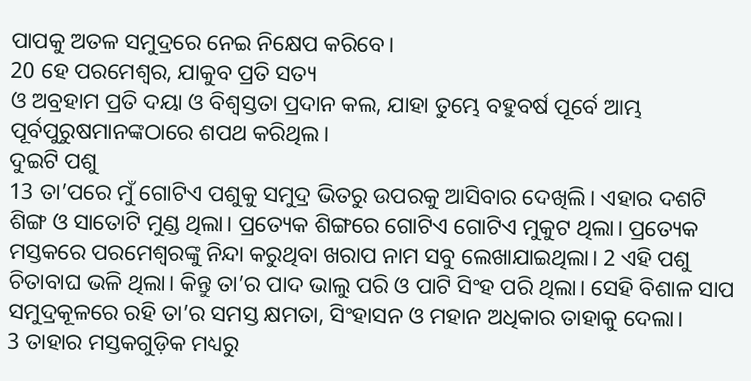ପାପକୁ ଅତଳ ସମୁଦ୍ରରେ ନେଇ ନିକ୍ଷେପ କରିବେ।
20 ହେ ପରମେଶ୍ୱର, ଯାକୁବ ପ୍ରତି ସତ୍ୟ
ଓ ଅବ୍ରହାମ ପ୍ରତି ଦୟା ଓ ବିଶ୍ୱସ୍ତତା ପ୍ରଦାନ କଲ, ଯାହା ତୁମ୍ଭେ ବହୁବର୍ଷ ପୂର୍ବେ ଆମ୍ଭ ପୂର୍ବପୁରୁଷମାନଙ୍କଠାରେ ଶପଥ କରିଥିଲ।
ଦୁଇଟି ପଶୁ
13 ତା’ପରେ ମୁଁ ଗୋଟିଏ ପଶୁକୁ ସମୁଦ୍ର ଭିତରୁ ଉପରକୁ ଆସିବାର ଦେଖିଲି। ଏହାର ଦଶଟି ଶିଙ୍ଗ ଓ ସାତୋଟି ମୁଣ୍ଡ ଥିଲା। ପ୍ରତ୍ୟେକ ଶିଙ୍ଗରେ ଗୋଟିଏ ଗୋଟିଏ ମୁକୁଟ ଥିଲା। ପ୍ରତ୍ୟେକ ମସ୍ତକରେ ପରମେଶ୍ୱରଙ୍କୁ ନିନ୍ଦା କରୁଥିବା ଖରାପ ନାମ ସବୁ ଲେଖାଯାଇଥିଲା। 2 ଏହି ପଶୁ ଚିତାବାଘ ଭଳି ଥିଲା। କିନ୍ତୁ ତା’ର ପାଦ ଭାଲୁ ପରି ଓ ପାଟି ସିଂହ ପରି ଥିଲା। ସେହି ବିଶାଳ ସାପ ସମୁଦ୍ରକୂଳରେ ରହି ତା’ର ସମସ୍ତ କ୍ଷମତା, ସିଂହାସନ ଓ ମହାନ ଅଧିକାର ତାହାକୁ ଦେଲା।
3 ତାହାର ମସ୍ତକଗୁଡ଼ିକ ମଧ୍ୟରୁ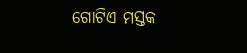ଗୋଟିଏ ମସ୍ତକ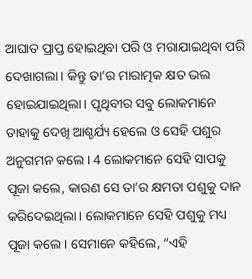ଆଘାତ ପ୍ରାପ୍ତ ହୋଇଥିବା ପରି ଓ ମରାଯାଇଥିବା ପରି ଦେଖାଗଲା। କିନ୍ତୁ ତା’ର ମାରାତ୍ମକ କ୍ଷତ ଭଲ ହୋଇଯାଇଥିଲା। ପୃଥିବୀର ସବୁ ଲୋକମାନେ ତାହାକୁ ଦେଖି ଆଶ୍ଚର୍ଯ୍ୟ ହେଲେ ଓ ସେହି ପଶୁର ଅନୁଗମନ କଲେ। 4 ଲୋକମାନେ ସେହି ସାପକୁ ପୂଜା କଲେ, କାରଣ ସେ ତା’ର କ୍ଷମତା ପଶୁକୁ ଦାନ କରିଦେଇଥିଲା। ଲୋକମାନେ ସେହି ପଶୁକୁ ମଧ୍ୟ ପୂଜା କଲେ। ସେମାନେ କହିଲେ, “ଏହି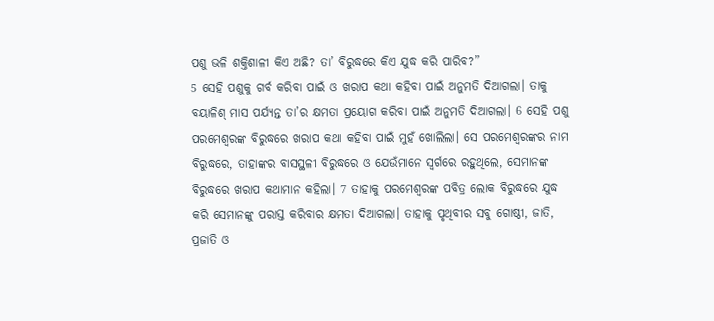ପଶୁ ଭଳି ଶକ୍ତିଶାଳୀ କିଏ ଅଛି? ତା’ ବିରୁଦ୍ଧରେ କିଏ ଯୁଦ୍ଧ କରି ପାରିବ?”
5 ସେହି ପଶୁକୁ ଗର୍ବ କରିବା ପାଇଁ ଓ ଖରାପ କଥା କହିବା ପାଇଁ ଅନୁମତି ଦିଆଗଲା। ତାକୁ ବୟାଳିଶ୍ ମାସ ପର୍ଯ୍ୟନ୍ତ ତା’ର କ୍ଷମତା ପ୍ରୟୋଗ କରିବା ପାଇଁ ଅନୁମତି ଦିଆଗଲା। 6 ସେହି ପଶୁ ପରମେଶ୍ୱରଙ୍କ ବିରୁଦ୍ଧରେ ଖରାପ କଥା କହିବା ପାଇଁ ମୁହଁ ଖୋଲିଲା। ସେ ପରମେଶ୍ୱରଙ୍କର ନାମ ବିରୁଦ୍ଧରେ, ତାହାଙ୍କର ବାସସ୍ଥଳୀ ବିରୁଦ୍ଧରେ ଓ ଯେଉଁମାନେ ସ୍ୱର୍ଗରେ ରହୁଥିଲେ, ସେମାନଙ୍କ ବିରୁଦ୍ଧରେ ଖରାପ କଥାମାନ କହିଲା। 7 ତାହାକୁ ପରମେଶ୍ୱରଙ୍କ ପବିତ୍ର ଲୋକ ବିରୁଦ୍ଧରେ ଯୁଦ୍ଧ କରି ସେମାନଙ୍କୁ ପରାସ୍ତ କରିବାର କ୍ଷମତା ଦିଆଗଲା। ତାହାକୁ ପୃଥିବୀର ସବୁ ଗୋଷ୍ଠୀ, ଜାତି, ପ୍ରଜାତି ଓ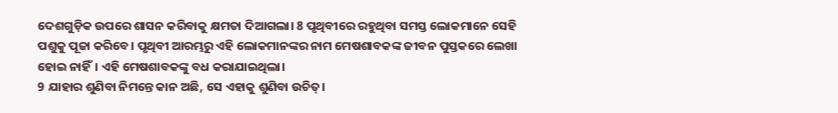ଦେଶଗୁଡ଼ିକ ଉପରେ ଶାସନ କରିବାକୁ କ୍ଷମତା ଦିଆଗଲା। 8 ପୃଥିବୀରେ ରହୁଥିବା ସମସ୍ତ ଲୋକମାନେ ସେହି ପଶୁକୁ ପୂଜା କରିବେ। ପୃଥିବୀ ଆରମ୍ଭରୁ ଏହି ଲୋକମାନଙ୍କର ନାମ ମେଷଶାବକଙ୍କ ଜୀବନ ପୁସ୍ତକରେ ଲେଖା ହୋଇ ନାହିଁ। ଏହି ମେଷଶାବକଙ୍କୁ ବଧ କରାଯାଇଥିଲା।
9 ଯାହାର ଶୁଣିବା ନିମନ୍ତେ କାନ ଅଛି, ସେ ଏହାକୁ ଶୁଣିବା ଉଚିତ୍।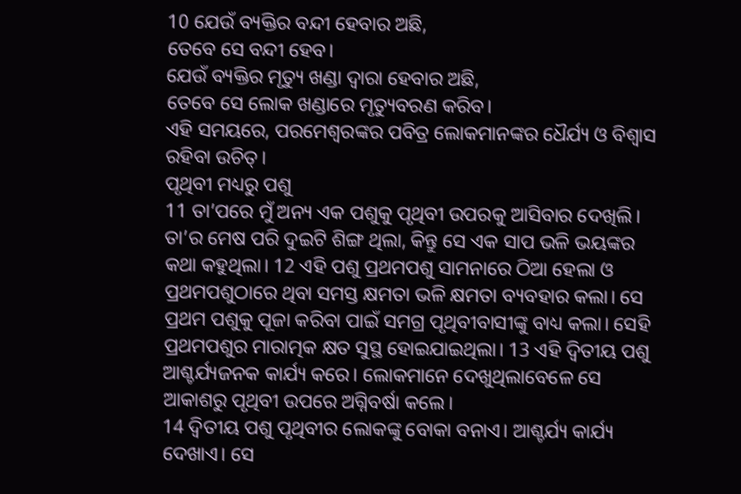10 ଯେଉଁ ବ୍ୟକ୍ତିର ବନ୍ଦୀ ହେବାର ଅଛି,
ତେବେ ସେ ବନ୍ଦୀ ହେବ।
ଯେଉଁ ବ୍ୟକ୍ତିର ମୃତ୍ୟୁ ଖଣ୍ଡା ଦ୍ୱାରା ହେବାର ଅଛି,
ତେବେ ସେ ଲୋକ ଖଣ୍ଡାରେ ମୃତ୍ୟୁବରଣ କରିବ।
ଏହି ସମୟରେ, ପରମେଶ୍ୱରଙ୍କର ପବିତ୍ର ଲୋକମାନଙ୍କର ଧୈର୍ଯ୍ୟ ଓ ବିଶ୍ୱାସ ରହିବା ଉଚିତ୍।
ପୃଥିବୀ ମଧ୍ୟରୁ ପଶୁ
11 ତା’ପରେ ମୁଁ ଅନ୍ୟ ଏକ ପଶୁକୁ ପୃଥିବୀ ଉପରକୁ ଆସିବାର ଦେଖିଲି। ତା’ର ମେଷ ପରି ଦୁଇଟି ଶିଙ୍ଗ ଥିଲା, କିନ୍ତୁ ସେ ଏକ ସାପ ଭଳି ଭୟଙ୍କର କଥା କହୁଥିଲା। 12 ଏହି ପଶୁ ପ୍ରଥମପଶୁ ସାମନାରେ ଠିଆ ହେଲା ଓ ପ୍ରଥମପଶୁଠାରେ ଥିବା ସମସ୍ତ କ୍ଷମତା ଭଳି କ୍ଷମତା ବ୍ୟବହାର କଲା। ସେ ପ୍ରଥମ ପଶୁକୁ ପୂଜା କରିବା ପାଇଁ ସମଗ୍ର ପୃଥିବୀବାସୀଙ୍କୁ ବାଧ୍ୟ କଲା। ସେହି ପ୍ରଥମପଶୁର ମାରାତ୍ମକ କ୍ଷତ ସୁସ୍ଥ ହୋଇଯାଇଥିଲା। 13 ଏହି ଦ୍ୱିତୀୟ ପଶୁ ଆଶ୍ଚର୍ଯ୍ୟଜନକ କାର୍ଯ୍ୟ କରେ। ଲୋକମାନେ ଦେଖୁଥିଲାବେଳେ ସେ ଆକାଶରୁ ପୃଥିବୀ ଉପରେ ଅଗ୍ନିବର୍ଷା କଲେ।
14 ଦ୍ୱିତୀୟ ପଶୁ ପୃଥିବୀର ଲୋକଙ୍କୁ ବୋକା ବନାଏ। ଆଶ୍ଚର୍ଯ୍ୟ କାର୍ଯ୍ୟ ଦେଖାଏ। ସେ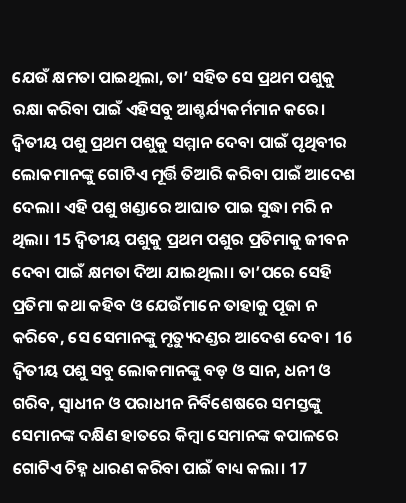ଯେଉଁ କ୍ଷମତା ପାଇଥିଲା, ତା’ ସହିତ ସେ ପ୍ରଥମ ପଶୁକୁ ରକ୍ଷା କରିବା ପାଇଁ ଏହିସବୁ ଆଶ୍ଚର୍ଯ୍ୟକର୍ମମାନ କରେ। ଦ୍ୱିତୀୟ ପଶୁ ପ୍ରଥମ ପଶୁକୁ ସମ୍ମାନ ଦେବା ପାଇଁ ପୃଥିବୀର ଲୋକମାନଙ୍କୁ ଗୋଟିଏ ମୂର୍ତ୍ତି ତିଆରି କରିବା ପାଇଁ ଆଦେଶ ଦେଲା। ଏହି ପଶୁ ଖଣ୍ଡାରେ ଆଘାତ ପାଇ ସୁଦ୍ଧା ମରି ନ ଥିଲା। 15 ଦ୍ୱିତୀୟ ପଶୁକୁ ପ୍ରଥମ ପଶୁର ପ୍ରତିମାକୁ ଜୀବନ ଦେବା ପାଇଁ କ୍ଷମତା ଦିଆ ଯାଇଥିଲା। ତା’ପରେ ସେହି ପ୍ରତିମା କଥା କହିବ ଓ ଯେଉଁମାନେ ତାହାକୁ ପୂଜା ନ କରିବେ, ସେ ସେମାନଙ୍କୁ ମୃତ୍ୟୁଦଣ୍ଡର ଆଦେଶ ଦେବ। 16 ଦ୍ୱିତୀୟ ପଶୁ ସବୁ ଲୋକମାନଙ୍କୁ ବଡ଼ ଓ ସାନ, ଧନୀ ଓ ଗରିବ, ସ୍ୱାଧୀନ ଓ ପରାଧୀନ ନିର୍ବିଶେଷରେ ସମସ୍ତଙ୍କୁ ସେମାନଙ୍କ ଦକ୍ଷିଣ ହାତରେ କିମ୍ବା ସେମାନଙ୍କ କପାଳରେ ଗୋଟିଏ ଚିହ୍ନ ଧାରଣ କରିବା ପାଇଁ ବାଧ୍ୟ କଲା। 17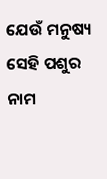ଯେଉଁ ମନୁଷ୍ୟ ସେହି ପଶୁର ନାମ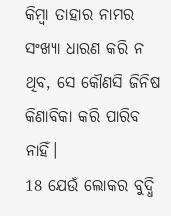କିମ୍ବା ତାହାର ନାମର ସଂଖ୍ୟା ଧାରଣ କରି ନ ଥିବ, ସେ କୌଣସି ଜିନିଷ କିଣାବିକା କରି ପାରିବ ନାହିଁ।
18 ଯେଉଁ ଲୋକର ବୁଦ୍ଧି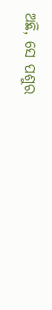ଅଛି, ସେ ପଶୁର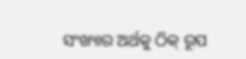ସଂଖ୍ୟାର ଅର୍ଥକୁ ଠିକ୍ ରୂପ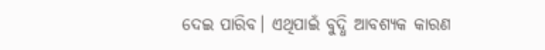ଦେଇ ପାରିବ। ଏଥିପାଇଁ ବୁଦ୍ଧି ଆବଶ୍ୟକ କାରଣ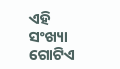ଏହି ସଂଖ୍ୟା ଗୋଟିଏ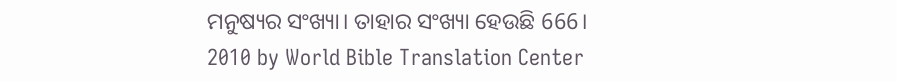ମନୁଷ୍ୟର ସଂଖ୍ୟା। ତାହାର ସଂଖ୍ୟା ହେଉଛି 666।
2010 by World Bible Translation Center